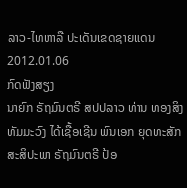ລາວ-ໄທຫາລື ປະເດັນເຂດຊາຍແດນ
2012.01.06
ກົດຟັງສຽງ
ນາຍົກ ຣັຖມົນຕຣີ ສປປລາວ ທ່ານ ທອງສິງ ທັມມະວົງ ໄດ້ເຊື້ອເຊີນ ພົນເອກ ຍຸດທະສັກ ສະສິປະພາ ຣັຖມົນຕຣີ ປ້ອ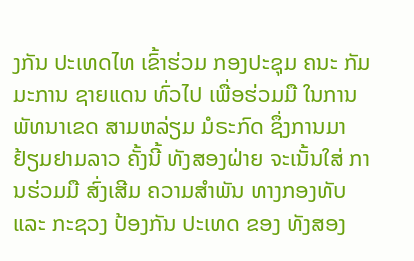ງກັນ ປະເທດໄທ ເຂົ້າຮ່ວມ ກອງປະຊຸມ ຄນະ ກັມມະການ ຊາຍແດນ ທົ່ວໄປ ເພື່ອຮ່ວມມື ໃນການ ພັທນາເຂດ ສາມຫລ່ຽມ ມໍຣະກົດ ຊຶ່ງການມາ ຢ້ຽມຢາມລາວ ຄັ້ງນີ້ ທັງສອງຝ່າຍ ຈະເນັ້ນໃສ່ ການຮ່ວມມື ສົ່ງເສີມ ຄວາມສໍາພັນ ທາງກອງທັບ ແລະ ກະຊວງ ປ້ອງກັນ ປະເທດ ຂອງ ທັງສອງ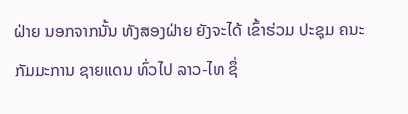ຝ່າຍ ນອກຈາກນັ້ນ ທັງສອງຝ່າຍ ຍັງຈະໄດ້ ເຂົ້າຮ່ວມ ປະຊຸມ ຄນະກັມມະການ ຊາຍແດນ ທົ່ວໄປ ລາວ-ໄທ ຊຶ່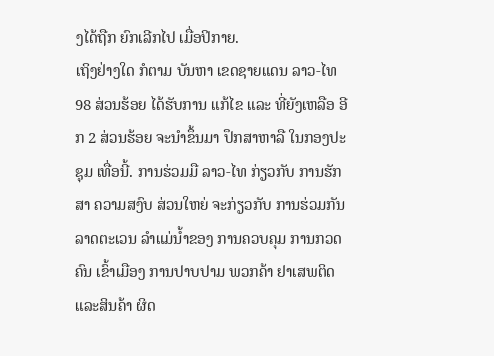ງໄດ້ຖືກ ຍົກເລີກໄປ ເມື່ອປິກາຍ.
ເຖິງຢ່າງໃດ ກໍຕາມ ບັນຫາ ເຂດຊາຍແດນ ລາວ-ໄທ 98 ສ່ວນຮ້ອຍ ໄດ້ຮັບການ ແກ້ໄຂ ແລະ ທີ່ຍັງເຫລືອ ອີກ 2 ສ່ວນຮ້ອຍ ຈະນໍາຂຶ້ນມາ ປຶກສາຫາລື ໃນກອງປະຊຸມ ເທື່ອນີ້. ການຮ່ວມມື ລາວ-ໄທ ກ່ຽວກັບ ການຮັກສາ ຄວາມສງົບ ສ່ວນໃຫຍ່ ຈະກ່ຽວກັບ ການຮ່ວມກັນ ລາດຕະເວນ ລໍາແມ່ນໍ້າຂອງ ການຄວບຄຸມ ການກວດຄົນ ເຂົ້າເມືອງ ການປາບປາມ ພວກຄ້າ ຢາເສພຕິດ ແລະສິນຄ້າ ຜິດ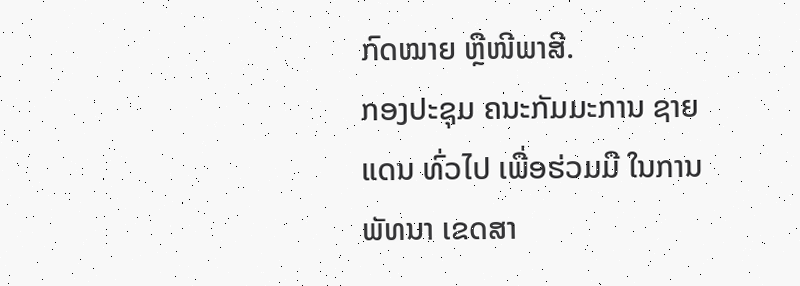ກົດໝາຍ ຫຼືໜີພາສີ.
ກອງປະຊຸມ ຄນະກັມມະການ ຊາຍແດນ ທົ່ວໄປ ເພື່ອຮ່ວມມື ໃນການພັທນາ ເຂດສາ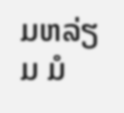ມຫລ່ຽມ ມໍ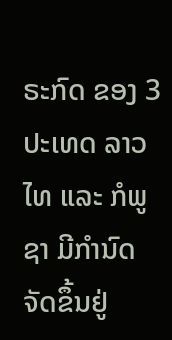ຣະກົດ ຂອງ 3 ປະເທດ ລາວ ໄທ ແລະ ກໍພູຊາ ມີກໍານົດ ຈັດຂຶ້ນຢູ່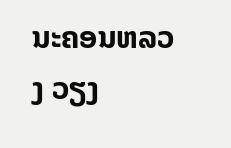ນະຄອນຫລວງ ວຽງ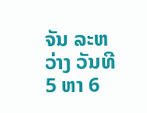ຈັນ ລະຫວ່າງ ວັນທີ 5 ຫາ 6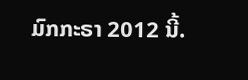ມົກກະຣາ 2012 ນີ້.